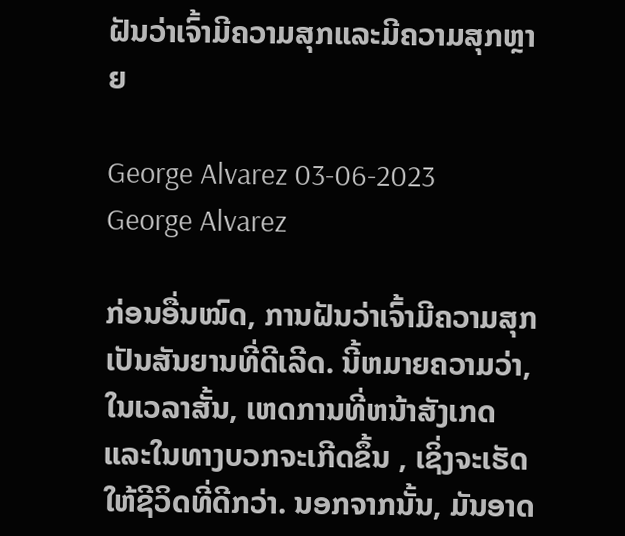ຝັນວ່າເຈົ້າມີຄວາມສຸກແລະມີຄວາມສຸກຫຼາຍ

George Alvarez 03-06-2023
George Alvarez

ກ່ອນອື່ນໝົດ, ການຝັນວ່າເຈົ້າມີຄວາມສຸກ ເປັນສັນຍານທີ່ດີເລີດ. ນີ້ຫມາຍຄວາມວ່າ, ໃນເວລາສັ້ນ, ເຫດການທີ່ຫນ້າສັງເກດແລະໃນທາງບວກຈະເກີດຂຶ້ນ , ເຊິ່ງຈະເຮັດໃຫ້ຊີວິດທີ່ດີກວ່າ. ນອກຈາກນັ້ນ, ມັນອາດ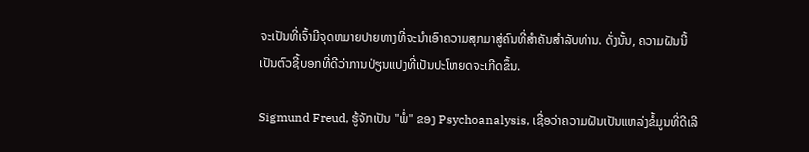ຈະເປັນທີ່ເຈົ້າມີຈຸດຫມາຍປາຍທາງທີ່ຈະນໍາເອົາຄວາມສຸກມາສູ່ຄົນທີ່ສໍາຄັນສໍາລັບທ່ານ. ດັ່ງນັ້ນ, ຄວາມຝັນນີ້ເປັນຕົວຊີ້ບອກທີ່ດີວ່າການປ່ຽນແປງທີ່ເປັນປະໂຫຍດຈະເກີດຂຶ້ນ.

Sigmund Freud, ຮູ້ຈັກເປັນ "ພໍ່" ຂອງ Psychoanalysis, ເຊື່ອວ່າຄວາມຝັນເປັນແຫລ່ງຂໍ້ມູນທີ່ດີເລີ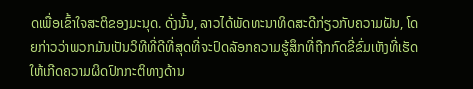ດເພື່ອເຂົ້າໃຈສະຕິຂອງມະນຸດ. ດັ່ງນັ້ນ, ລາວໄດ້ພັດທະນາທິດສະດີກ່ຽວກັບຄວາມຝັນ, ໂດຍກ່າວວ່າພວກມັນເປັນວິທີທີ່ດີທີ່ສຸດທີ່ຈະປົດລັອກຄວາມຮູ້ສຶກທີ່ຖືກກົດຂີ່ຂົ່ມເຫັງທີ່ເຮັດໃຫ້ເກີດຄວາມຜິດປົກກະຕິທາງດ້ານ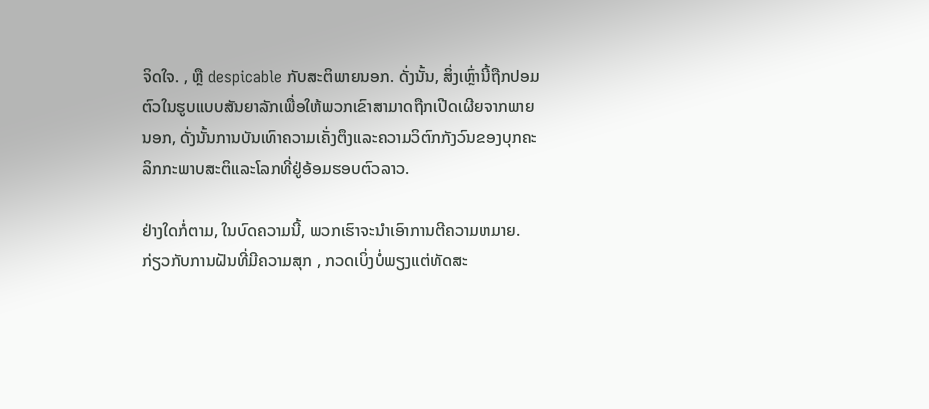ຈິດໃຈ. , ຫຼື despicable ກັບສະຕິພາຍນອກ. ດັ່ງນັ້ນ, ສິ່ງເຫຼົ່ານີ້ຖືກປອມຕົວໃນຮູບແບບສັນຍາລັກເພື່ອໃຫ້ພວກເຂົາສາມາດຖືກເປີດເຜີຍຈາກພາຍນອກ, ດັ່ງນັ້ນການບັນເທົາຄວາມເຄັ່ງຕຶງແລະຄວາມວິຕົກກັງວົນຂອງບຸກຄະລິກກະພາບສະຕິແລະໂລກທີ່ຢູ່ອ້ອມຮອບຕົວລາວ.

ຢ່າງໃດກໍ່ຕາມ, ໃນບົດຄວາມນີ້, ພວກເຮົາຈະນໍາເອົາການຕີຄວາມຫມາຍ. ກ່ຽວກັບການຝັນທີ່ມີຄວາມສຸກ , ກວດເບິ່ງບໍ່ພຽງແຕ່ທັດສະ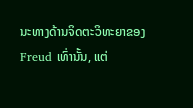ນະທາງດ້ານຈິດຕະວິທະຍາຂອງ Freud ເທົ່ານັ້ນ, ແຕ່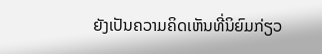ຍັງເປັນຄວາມຄິດເຫັນທີ່ນິຍົມກ່ຽວ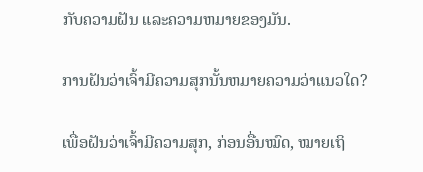ກັບຄວາມຝັນ ແລະຄວາມຫມາຍຂອງມັນ.

ການຝັນວ່າເຈົ້າມີຄວາມສຸກນັ້ນຫມາຍຄວາມວ່າແນວໃດ?

ເພື່ອຝັນວ່າເຈົ້າມີຄວາມສຸກ, ກ່ອນອື່ນໝົດ, ໝາຍເຖິ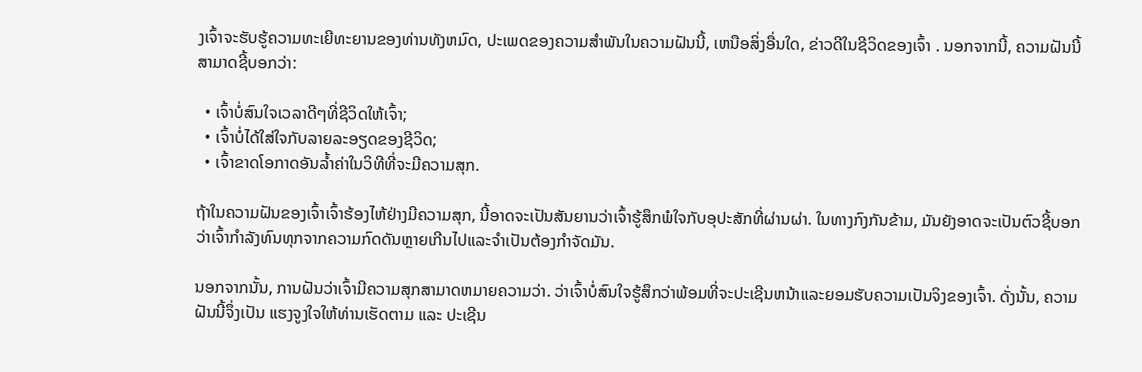ງເຈົ້າຈະຮັບຮູ້ຄວາມທະເຍີທະຍານຂອງທ່ານທັງຫມົດ, ປະເພດຂອງຄວາມສໍາພັນໃນຄວາມຝັນນີ້, ເຫນືອສິ່ງອື່ນໃດ, ຂ່າວດີໃນຊີວິດຂອງເຈົ້າ . ນອກຈາກນີ້, ຄວາມຝັນນີ້ສາມາດຊີ້ບອກວ່າ:

  • ເຈົ້າບໍ່ສົນໃຈເວລາດີໆທີ່ຊີວິດໃຫ້ເຈົ້າ;
  • ເຈົ້າບໍ່ໄດ້ໃສ່ໃຈກັບລາຍລະອຽດຂອງຊີວິດ;
  • ເຈົ້າຂາດໂອກາດອັນລ້ຳຄ່າໃນວິທີທີ່ຈະມີຄວາມສຸກ.

ຖ້າໃນຄວາມຝັນຂອງເຈົ້າເຈົ້າຮ້ອງໄຫ້ຢ່າງມີຄວາມສຸກ, ນີ້ອາດຈະເປັນສັນຍານວ່າເຈົ້າຮູ້ສຶກພໍໃຈກັບອຸປະສັກທີ່ຜ່ານຜ່າ. ໃນທາງກົງກັນຂ້າມ, ມັນຍັງອາດຈະເປັນຕົວຊີ້ບອກວ່າເຈົ້າກໍາລັງທົນທຸກຈາກຄວາມກົດດັນຫຼາຍເກີນໄປແລະຈໍາເປັນຕ້ອງກໍາຈັດມັນ.

ນອກຈາກນັ້ນ, ການຝັນວ່າເຈົ້າມີຄວາມສຸກສາມາດຫມາຍຄວາມວ່າ. ວ່າເຈົ້າບໍ່ສົນໃຈຮູ້ສຶກວ່າພ້ອມທີ່ຈະປະເຊີນຫນ້າແລະຍອມຮັບຄວາມເປັນຈິງຂອງເຈົ້າ. ດັ່ງນັ້ນ, ຄວາມຝັນນີ້ຈຶ່ງເປັນ ແຮງຈູງໃຈໃຫ້ທ່ານເຮັດຕາມ ແລະ ປະເຊີນ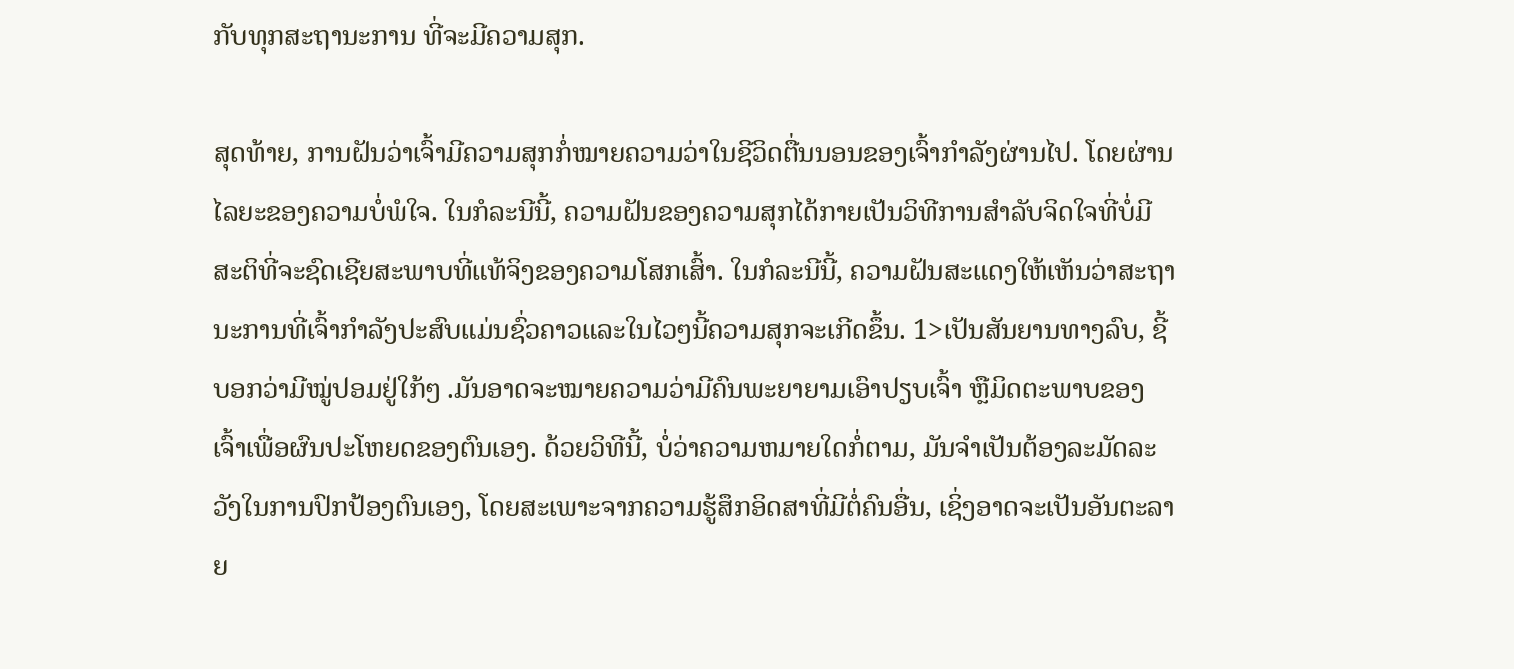ກັບທຸກສະຖານະການ ທີ່ຈະມີຄວາມສຸກ.

ສຸດທ້າຍ, ການຝັນວ່າເຈົ້າມີຄວາມສຸກກໍ່ໝາຍຄວາມວ່າໃນຊີວິດຕື່ນນອນຂອງເຈົ້າກຳລັງຜ່ານໄປ. ໂດຍຜ່ານໄລຍະຂອງຄວາມບໍ່ພໍໃຈ. ໃນກໍລະນີນີ້, ຄວາມຝັນຂອງຄວາມສຸກໄດ້ກາຍເປັນວິທີການສໍາລັບຈິດໃຈທີ່ບໍ່ມີສະຕິທີ່ຈະຊົດເຊີຍສະພາບທີ່ແທ້ຈິງຂອງຄວາມໂສກເສົ້າ. ໃນກໍລະນີນີ້, ຄວາມຝັນສະແດງໃຫ້ເຫັນວ່າສະຖານະການທີ່ເຈົ້າກໍາລັງປະສົບແມ່ນຊົ່ວຄາວແລະໃນໄວໆນີ້ຄວາມສຸກຈະເກີດຂຶ້ນ. 1>ເປັນສັນຍານທາງລົບ, ຊີ້ບອກວ່າມີໝູ່ປອມຢູ່ໃກ້ໆ .ມັນອາດຈະໝາຍຄວາມວ່າມີຄົນພະຍາຍາມເອົາປຽບເຈົ້າ ຫຼືມິດຕະພາບຂອງເຈົ້າເພື່ອຜົນປະໂຫຍດຂອງຕົນເອງ. ດ້ວຍວິທີນີ້, ບໍ່ວ່າຄວາມຫມາຍໃດກໍ່ຕາມ, ມັນຈໍາເປັນຕ້ອງລະມັດລະວັງໃນການປົກປ້ອງຕົນເອງ, ໂດຍສະເພາະຈາກຄວາມຮູ້ສຶກອິດສາທີ່ມີຕໍ່ຄົນອື່ນ, ເຊິ່ງອາດຈະເປັນອັນຕະລາຍ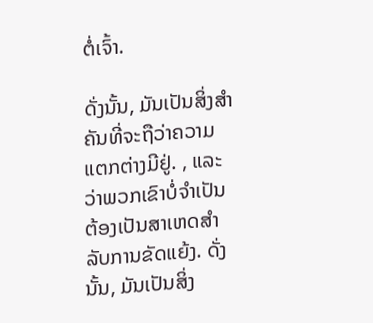ຕໍ່ເຈົ້າ.

ດັ່ງນັ້ນ, ມັນເປັນສິ່ງສໍາຄັນທີ່ຈະຖືວ່າຄວາມແຕກຕ່າງມີຢູ່. , ແລະວ່າພວກເຂົາບໍ່ຈໍາເປັນຕ້ອງເປັນສາເຫດສໍາລັບການຂັດແຍ້ງ. ດັ່ງນັ້ນ, ມັນເປັນສິ່ງ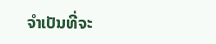ຈໍາເປັນທີ່ຈະ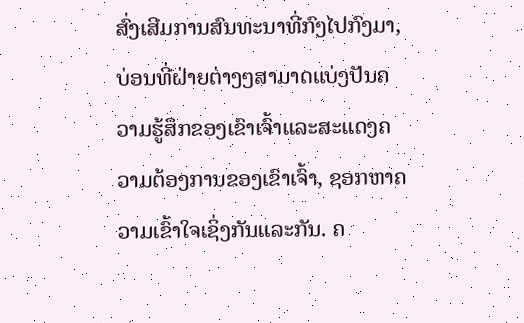ສົ່ງເສີມການສົນທະນາທີ່ກົງໄປກົງມາ, ບ່ອນທີ່ຝ່າຍຕ່າງໆສາມາດແບ່ງປັນຄວາມຮູ້ສຶກຂອງເຂົາເຈົ້າແລະສະແດງຄວາມຕ້ອງການຂອງເຂົາເຈົ້າ, ຊອກຫາຄວາມເຂົ້າໃຈເຊິ່ງກັນແລະກັນ. ຄ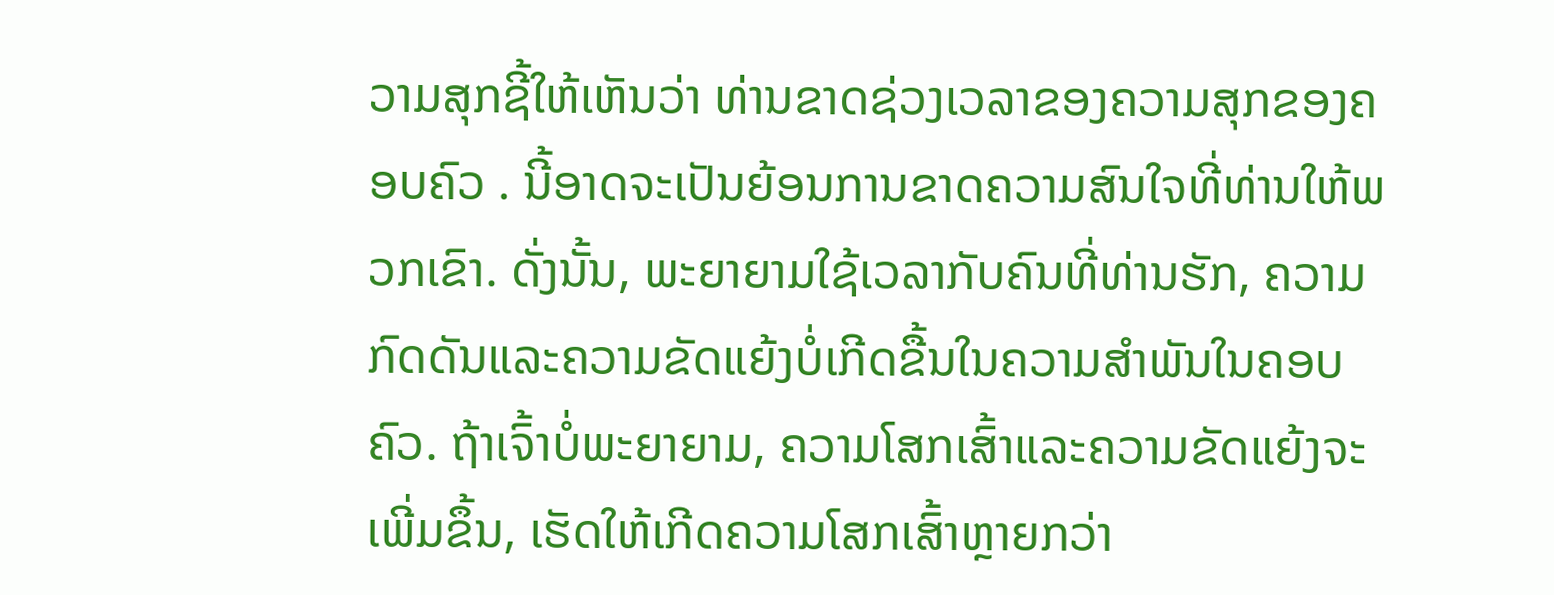ວາມສຸກຊີ້ໃຫ້ເຫັນວ່າ ທ່ານຂາດຊ່ວງເວລາຂອງຄວາມສຸກຂອງຄອບຄົວ . ນີ້ອາດຈະເປັນຍ້ອນການຂາດຄວາມສົນໃຈທີ່ທ່ານໃຫ້ພວກເຂົາ. ດັ່ງນັ້ນ, ພະຍາຍາມໃຊ້ເວລາກັບຄົນທີ່ທ່ານຮັກ, ຄວາມກົດດັນແລະຄວາມຂັດແຍ້ງບໍ່ເກີດຂື້ນໃນຄວາມສໍາພັນໃນຄອບຄົວ. ຖ້າເຈົ້າບໍ່ພະຍາຍາມ, ຄວາມໂສກເສົ້າແລະຄວາມຂັດແຍ້ງຈະເພີ່ມຂຶ້ນ, ເຮັດໃຫ້ເກີດຄວາມໂສກເສົ້າຫຼາຍກວ່າ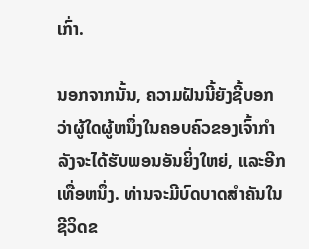ເກົ່າ.

ນອກຈາກນັ້ນ, ຄວາມຝັນນີ້ຍັງຊີ້ບອກວ່າຜູ້ໃດຜູ້ຫນຶ່ງໃນຄອບຄົວຂອງເຈົ້າກໍາລັງຈະໄດ້ຮັບພອນອັນຍິ່ງໃຫຍ່, ແລະອີກເທື່ອຫນຶ່ງ. ທ່ານຈະມີບົດບາດສໍາຄັນໃນຊີວິດຂ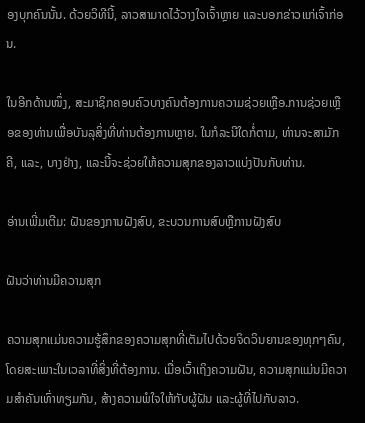ອງບຸກຄົນນັ້ນ. ດ້ວຍວິທີນີ້, ລາວສາມາດໄວ້ວາງໃຈເຈົ້າຫຼາຍ ແລະບອກຂ່າວແກ່ເຈົ້າກ່ອນ.

ໃນອີກດ້ານໜຶ່ງ, ສະມາຊິກຄອບຄົວບາງຄົນຕ້ອງການຄວາມຊ່ວຍເຫຼືອ.ການຊ່ວຍເຫຼືອຂອງທ່ານເພື່ອບັນລຸສິ່ງທີ່ທ່ານຕ້ອງການຫຼາຍ. ໃນກໍລະນີໃດກໍ່ຕາມ, ທ່ານຈະສາມັກຄີ, ແລະ, ບາງຢ່າງ, ແລະນີ້ຈະຊ່ວຍໃຫ້ຄວາມສຸກຂອງລາວແບ່ງປັນກັບທ່ານ.

ອ່ານເພີ່ມເຕີມ: ຝັນຂອງການຝັງສົບ, ຂະບວນການສົບຫຼືການຝັງສົບ

ຝັນວ່າທ່ານມີຄວາມສຸກ

ຄວາມສຸກແມ່ນຄວາມຮູ້ສຶກຂອງຄວາມສຸກທີ່ເຕັມໄປດ້ວຍຈິດວິນຍານຂອງທຸກໆຄົນ, ໂດຍສະເພາະໃນເວລາທີ່ສິ່ງທີ່ຕ້ອງການ. ເມື່ອເວົ້າເຖິງຄວາມຝັນ, ຄວາມສຸກແມ່ນມີຄວາມສຳຄັນເທົ່າທຽມກັນ, ສ້າງຄວາມພໍໃຈໃຫ້ກັບຜູ້ຝັນ ແລະຜູ້ທີ່ໄປກັບລາວ.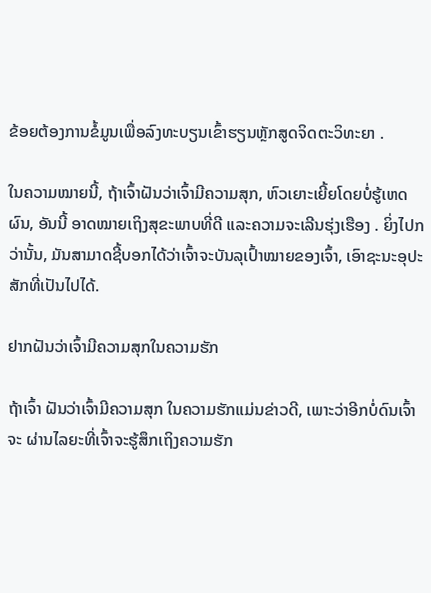ຂ້ອຍຕ້ອງການຂໍ້ມູນເພື່ອລົງທະບຽນເຂົ້າຮຽນຫຼັກສູດຈິດຕະວິທະຍາ .

ໃນຄວາມໝາຍນີ້, ຖ້າເຈົ້າຝັນວ່າເຈົ້າມີຄວາມສຸກ, ຫົວເຍາະເຍີ້ຍໂດຍບໍ່ຮູ້ເຫດຜົນ, ອັນນີ້ ອາດໝາຍເຖິງສຸຂະພາບທີ່ດີ ແລະຄວາມຈະເລີນຮຸ່ງເຮືອງ . ຍິ່ງໄປກວ່ານັ້ນ, ມັນສາມາດຊີ້ບອກໄດ້ວ່າເຈົ້າຈະບັນລຸເປົ້າໝາຍຂອງເຈົ້າ, ເອົາຊະນະອຸປະສັກທີ່ເປັນໄປໄດ້.

ຢາກຝັນວ່າເຈົ້າມີຄວາມສຸກໃນຄວາມຮັກ

ຖ້າເຈົ້າ ຝັນວ່າເຈົ້າມີຄວາມສຸກ ໃນຄວາມຮັກແມ່ນຂ່າວດີ, ເພາະວ່າອີກບໍ່ດົນເຈົ້າຈະ ຜ່ານໄລຍະທີ່ເຈົ້າຈະຮູ້ສຶກເຖິງຄວາມຮັກ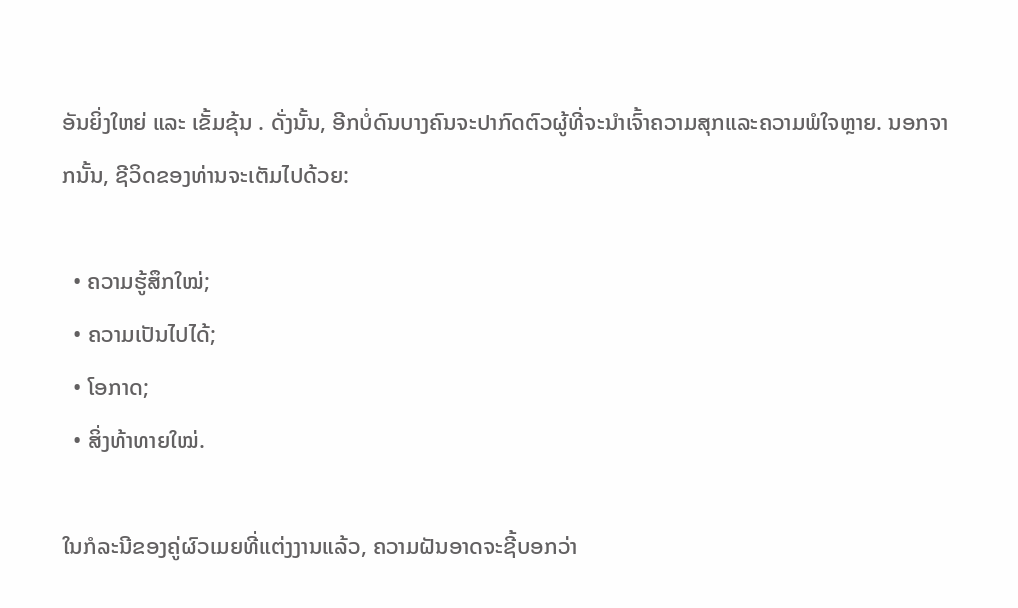ອັນຍິ່ງໃຫຍ່ ແລະ ເຂັ້ມຂຸ້ນ . ດັ່ງນັ້ນ, ອີກບໍ່ດົນບາງຄົນຈະປາກົດຕົວຜູ້ທີ່ຈະນໍາເຈົ້າຄວາມສຸກແລະຄວາມພໍໃຈຫຼາຍ. ນອກຈາກນັ້ນ, ຊີວິດຂອງທ່ານຈະເຕັມໄປດ້ວຍ:

  • ຄວາມຮູ້ສຶກໃໝ່;
  • ຄວາມເປັນໄປໄດ້;
  • ໂອກາດ;
  • ສິ່ງທ້າທາຍໃໝ່.

ໃນກໍລະນີຂອງຄູ່ຜົວເມຍທີ່ແຕ່ງງານແລ້ວ, ຄວາມຝັນອາດຈະຊີ້ບອກວ່າ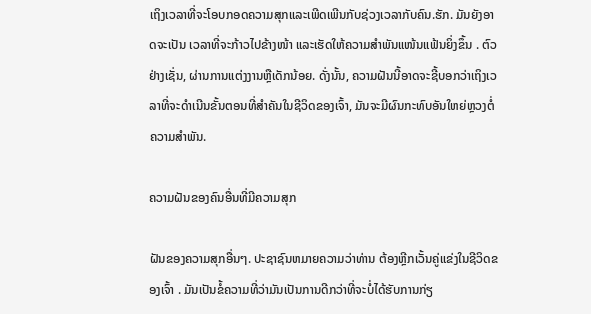ເຖິງເວລາທີ່ຈະໂອບກອດຄວາມສຸກແລະເພີດເພີນກັບຊ່ວງເວລາກັບຄົນ.ຮັກ. ມັນຍັງອາດຈະເປັນ ເວລາທີ່ຈະກ້າວໄປຂ້າງໜ້າ ແລະເຮັດໃຫ້ຄວາມສຳພັນແໜ້ນແຟ້ນຍິ່ງຂຶ້ນ . ຕົວຢ່າງເຊັ່ນ, ຜ່ານການແຕ່ງງານຫຼືເດັກນ້ອຍ. ດັ່ງນັ້ນ, ຄວາມຝັນນີ້ອາດຈະຊີ້ບອກວ່າເຖິງເວລາທີ່ຈະດໍາເນີນຂັ້ນຕອນທີ່ສໍາຄັນໃນຊີວິດຂອງເຈົ້າ, ມັນຈະມີຜົນກະທົບອັນໃຫຍ່ຫຼວງຕໍ່ຄວາມສໍາພັນ.

ຄວາມຝັນຂອງຄົນອື່ນທີ່ມີຄວາມສຸກ

ຝັນຂອງຄວາມສຸກອື່ນໆ. ປະຊາຊົນຫມາຍຄວາມວ່າທ່ານ ຕ້ອງຫຼີກເວັ້ນຄູ່ແຂ່ງໃນຊີວິດຂອງເຈົ້າ . ມັນເປັນຂໍ້ຄວາມທີ່ວ່າມັນເປັນການດີກວ່າທີ່ຈະບໍ່ໄດ້ຮັບການກ່ຽ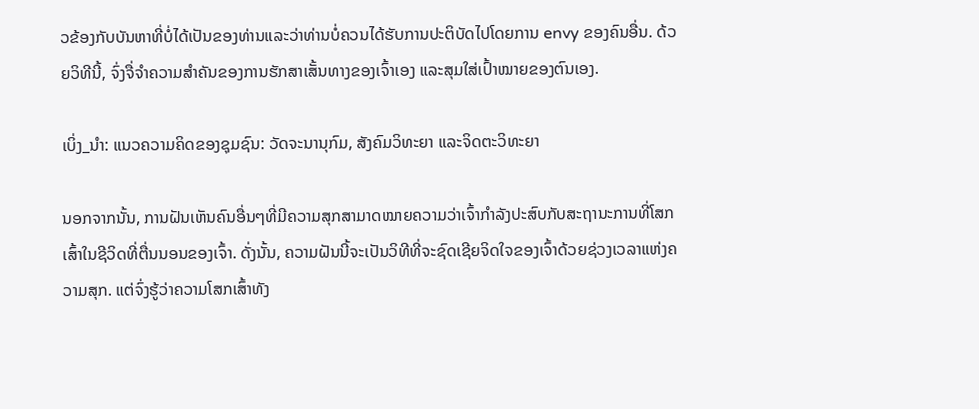ວຂ້ອງກັບບັນຫາທີ່ບໍ່ໄດ້ເປັນຂອງທ່ານແລະວ່າທ່ານບໍ່ຄວນໄດ້ຮັບການປະຕິບັດໄປໂດຍການ envy ຂອງຄົນອື່ນ. ດ້ວຍວິທີນີ້, ຈົ່ງຈື່ຈຳຄວາມສຳຄັນຂອງການຮັກສາເສັ້ນທາງຂອງເຈົ້າເອງ ແລະສຸມໃສ່ເປົ້າໝາຍຂອງຕົນເອງ.

ເບິ່ງ_ນຳ: ແນວຄວາມຄິດຂອງຊຸມຊົນ: ວັດຈະນານຸກົມ, ສັງຄົມວິທະຍາ ແລະຈິດຕະວິທະຍາ

ນອກຈາກນັ້ນ, ການຝັນເຫັນຄົນອື່ນໆທີ່ມີຄວາມສຸກສາມາດໝາຍຄວາມວ່າເຈົ້າກຳລັງປະສົບກັບສະຖານະການທີ່ໂສກເສົ້າໃນຊີວິດທີ່ຕື່ນນອນຂອງເຈົ້າ. ດັ່ງນັ້ນ, ຄວາມຝັນນີ້ຈະເປັນວິທີທີ່ຈະຊົດເຊີຍຈິດໃຈຂອງເຈົ້າດ້ວຍຊ່ວງເວລາແຫ່ງຄວາມສຸກ. ແຕ່ຈົ່ງຮູ້ວ່າຄວາມໂສກເສົ້າທັງ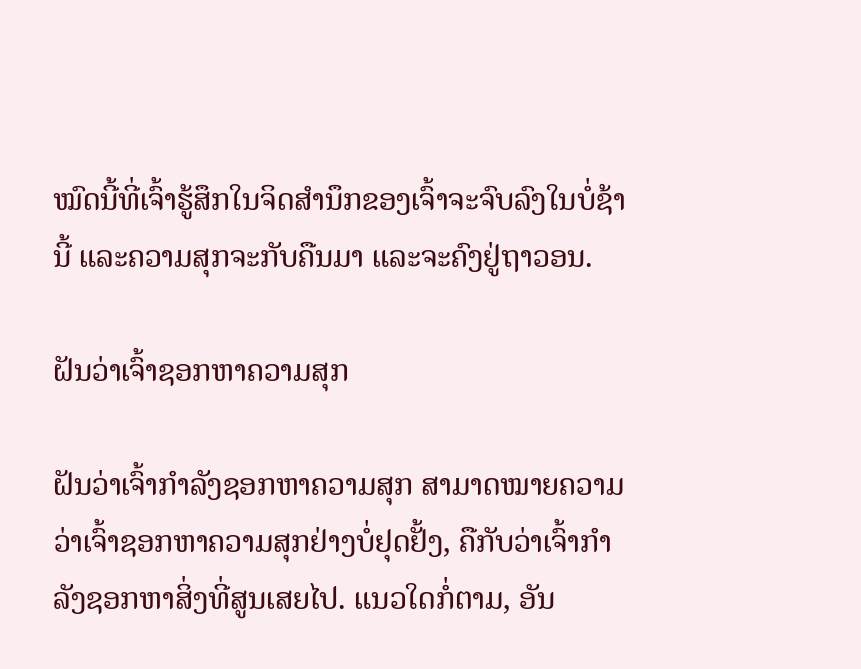ໝົດນີ້ທີ່ເຈົ້າຮູ້ສຶກໃນຈິດສຳນຶກຂອງເຈົ້າຈະຈົບລົງໃນບໍ່ຊ້ານີ້ ແລະຄວາມສຸກຈະກັບຄືນມາ ແລະຈະຄົງຢູ່ຖາວອນ.

ຝັນວ່າເຈົ້າຊອກຫາຄວາມສຸກ

ຝັນວ່າເຈົ້າກຳລັງຊອກຫາຄວາມສຸກ ສາມາດໝາຍຄວາມວ່າເຈົ້າຊອກຫາຄວາມສຸກຢ່າງບໍ່ຢຸດຢັ້ງ, ຄືກັບວ່າເຈົ້າກຳລັງຊອກຫາສິ່ງທີ່ສູນເສຍໄປ. ແນວໃດກໍ່ຕາມ, ອັນ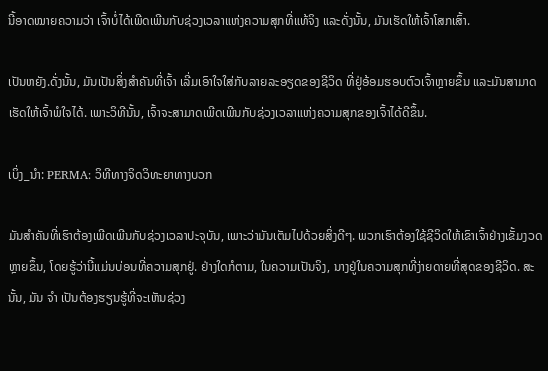ນີ້ອາດໝາຍຄວາມວ່າ ເຈົ້າບໍ່ໄດ້ເພີດເພີນກັບຊ່ວງເວລາແຫ່ງຄວາມສຸກທີ່ແທ້ຈິງ ແລະດັ່ງນັ້ນ, ມັນເຮັດໃຫ້ເຈົ້າໂສກເສົ້າ.

ເປັນຫຍັງ.ດັ່ງນັ້ນ, ມັນເປັນສິ່ງສໍາຄັນທີ່ເຈົ້າ ເລີ່ມເອົາໃຈໃສ່ກັບລາຍລະອຽດຂອງຊີວິດ ທີ່ຢູ່ອ້ອມຮອບຕົວເຈົ້າຫຼາຍຂຶ້ນ ແລະມັນສາມາດເຮັດໃຫ້ເຈົ້າພໍໃຈໄດ້. ເພາະວິທີນັ້ນ, ເຈົ້າຈະສາມາດເພີດເພີນກັບຊ່ວງເວລາແຫ່ງຄວາມສຸກຂອງເຈົ້າໄດ້ດີຂຶ້ນ.

ເບິ່ງ_ນຳ: PERMA: ວິທີທາງຈິດວິທະຍາທາງບວກ

ມັນສຳຄັນທີ່ເຮົາຕ້ອງເພີດເພີນກັບຊ່ວງເວລາປະຈຸບັນ, ເພາະວ່າມັນເຕັມໄປດ້ວຍສິ່ງດີໆ. ພວກເຮົາຕ້ອງໃຊ້ຊີວິດໃຫ້ເຂົາເຈົ້າຢ່າງເຂັ້ມງວດຫຼາຍຂຶ້ນ, ໂດຍຮູ້ວ່ານີ້ແມ່ນບ່ອນທີ່ຄວາມສຸກຢູ່. ຢ່າງໃດກໍຕາມ, ໃນຄວາມເປັນຈິງ, ນາງຢູ່ໃນຄວາມສຸກທີ່ງ່າຍດາຍທີ່ສຸດຂອງຊີວິດ. ສະນັ້ນ, ມັນ ຈຳ ເປັນຕ້ອງຮຽນຮູ້ທີ່ຈະເຫັນຊ່ວງ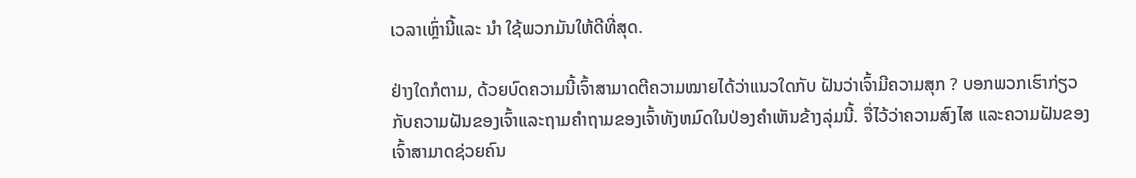ເວລາເຫຼົ່ານີ້ແລະ ນຳ ໃຊ້ພວກມັນໃຫ້ດີທີ່ສຸດ.

ຢ່າງໃດກໍຕາມ, ດ້ວຍບົດຄວາມນີ້ເຈົ້າສາມາດຕີຄວາມໝາຍໄດ້ວ່າແນວໃດກັບ ຝັນວ່າເຈົ້າມີຄວາມສຸກ ? ບອກພວກເຮົາກ່ຽວກັບຄວາມຝັນຂອງເຈົ້າແລະຖາມຄໍາຖາມຂອງເຈົ້າທັງຫມົດໃນປ່ອງຄໍາເຫັນຂ້າງລຸ່ມນີ້. ຈື່ໄວ້ວ່າຄວາມສົງໄສ ແລະຄວາມຝັນຂອງເຈົ້າສາມາດຊ່ວຍຄົນ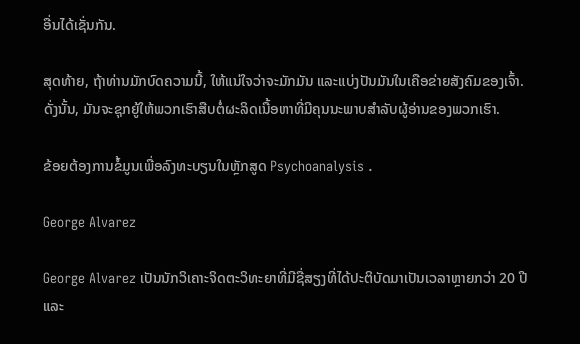ອື່ນໄດ້ເຊັ່ນກັນ.

ສຸດທ້າຍ, ຖ້າທ່ານມັກບົດຄວາມນີ້, ໃຫ້ແນ່ໃຈວ່າຈະມັກມັນ ແລະແບ່ງປັນມັນໃນເຄືອຂ່າຍສັງຄົມຂອງເຈົ້າ. ດັ່ງນັ້ນ, ມັນຈະຊຸກຍູ້ໃຫ້ພວກເຮົາສືບຕໍ່ຜະລິດເນື້ອຫາທີ່ມີຄຸນນະພາບສໍາລັບຜູ້ອ່ານຂອງພວກເຮົາ.

ຂ້ອຍຕ້ອງການຂໍ້ມູນເພື່ອລົງທະບຽນໃນຫຼັກສູດ Psychoanalysis .

George Alvarez

George Alvarez ເປັນນັກວິເຄາະຈິດຕະວິທະຍາທີ່ມີຊື່ສຽງທີ່ໄດ້ປະຕິບັດມາເປັນເວລາຫຼາຍກວ່າ 20 ປີແລະ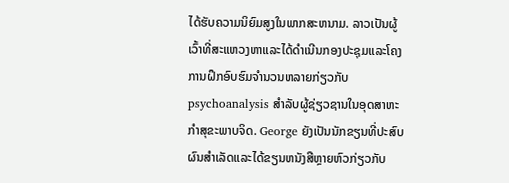ໄດ້ຮັບຄວາມນິຍົມສູງໃນພາກສະຫນາມ. ລາວເປັນຜູ້ເວົ້າທີ່ສະແຫວງຫາແລະໄດ້ດໍາເນີນກອງປະຊຸມແລະໂຄງການຝຶກອົບຮົມຈໍານວນຫລາຍກ່ຽວກັບ psychoanalysis ສໍາລັບຜູ້ຊ່ຽວຊານໃນອຸດສາຫະກໍາສຸຂະພາບຈິດ. George ຍັງເປັນນັກຂຽນທີ່ປະສົບຜົນສໍາເລັດແລະໄດ້ຂຽນຫນັງສືຫຼາຍຫົວກ່ຽວກັບ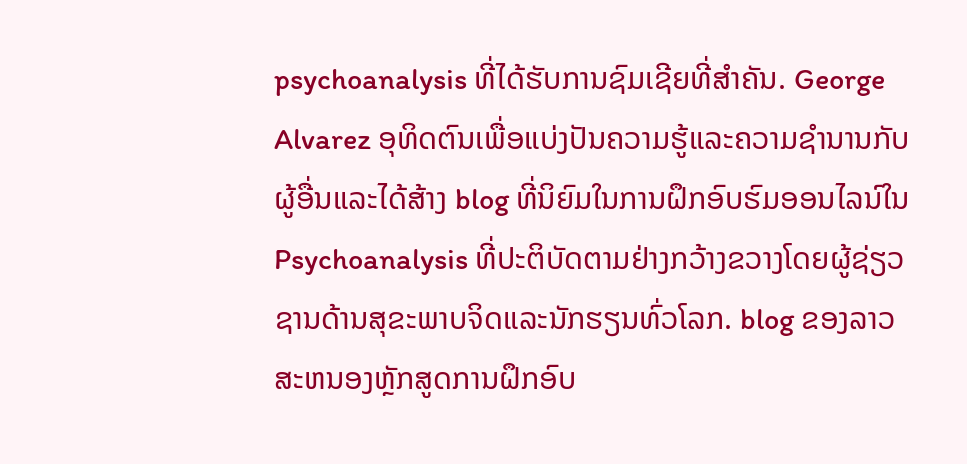psychoanalysis ທີ່ໄດ້ຮັບການຊົມເຊີຍທີ່ສໍາຄັນ. George Alvarez ອຸທິດຕົນເພື່ອແບ່ງປັນຄວາມຮູ້ແລະຄວາມຊໍານານກັບຜູ້ອື່ນແລະໄດ້ສ້າງ blog ທີ່ນິຍົມໃນການຝຶກອົບຮົມອອນໄລນ໌ໃນ Psychoanalysis ທີ່ປະຕິບັດຕາມຢ່າງກວ້າງຂວາງໂດຍຜູ້ຊ່ຽວຊານດ້ານສຸຂະພາບຈິດແລະນັກຮຽນທົ່ວໂລກ. blog ຂອງລາວສະຫນອງຫຼັກສູດການຝຶກອົບ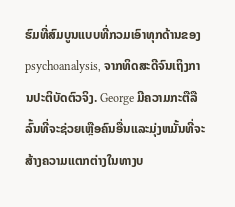ຮົມທີ່ສົມບູນແບບທີ່ກວມເອົາທຸກດ້ານຂອງ psychoanalysis, ຈາກທິດສະດີຈົນເຖິງການປະຕິບັດຕົວຈິງ. George ມີຄວາມກະຕືລືລົ້ນທີ່ຈະຊ່ວຍເຫຼືອຄົນອື່ນແລະມຸ່ງຫມັ້ນທີ່ຈະສ້າງຄວາມແຕກຕ່າງໃນທາງບ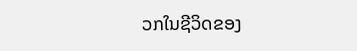ວກໃນຊີວິດຂອງ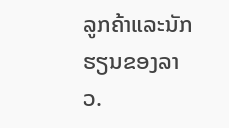ລູກຄ້າແລະນັກຮຽນຂອງລາວ.